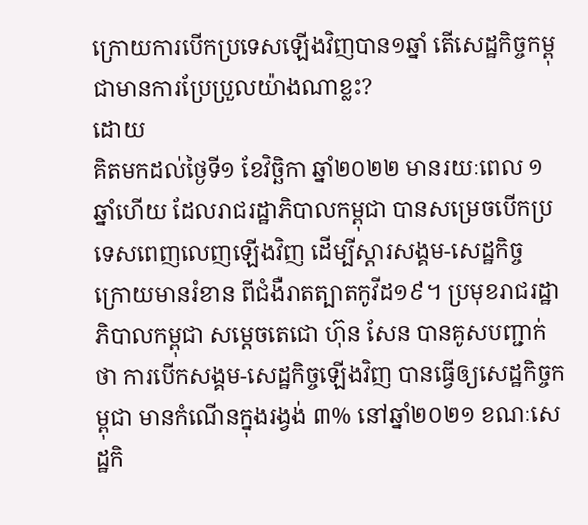ក្រោយការបើកប្រទេសឡើងវិញបាន១ឆ្នាំ តើសេដ្ឋកិច្ចកម្ពុជាមានការប្រែប្រួលយ៉ាងណាខ្លះ?
ដោយ
គិតមកដល់ថ្ងៃទី១ ខែវិច្ឆិកា ឆ្នាំ២០២២ មានរយៈពេល ១ឆ្នាំហើយ ដែលរាជរដ្ឋាភិបាលកម្ពុជា បានសម្រេចបើកប្រទេសពេញលេញឡើងវិញ ដើម្បីស្ដារសង្គម-សេដ្ឋកិច្ច ក្រោយមានរំខាន ពីជំងឺរាតត្បាតកូវីដ១៩។ ប្រមុខរាជរដ្ឋាភិបាលកម្ពុជា សម្ដេចតេជោ ហ៊ុន សែន បានគូសបញ្ជាក់ថា ការបើកសង្គម-សេដ្ឋកិច្ចឡើងវិញ បានធ្វើឲ្យសេដ្ឋកិច្ចកម្ពុជា មានកំណើនក្នុងរង្វង់ ៣% នៅឆ្នាំ២០២១ ខណៈសេដ្ឋកិ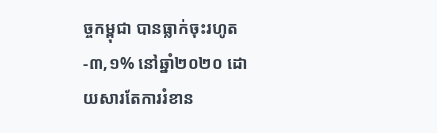ច្ចកម្ពុជា បានធ្លាក់ចុះរហូត -៣,១% នៅឆ្នាំ២០២០ ដោយសារតែការរំខាន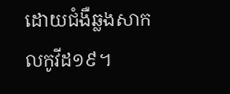ដោយជំងឺឆ្លងសាកលកូវីដ១៩។